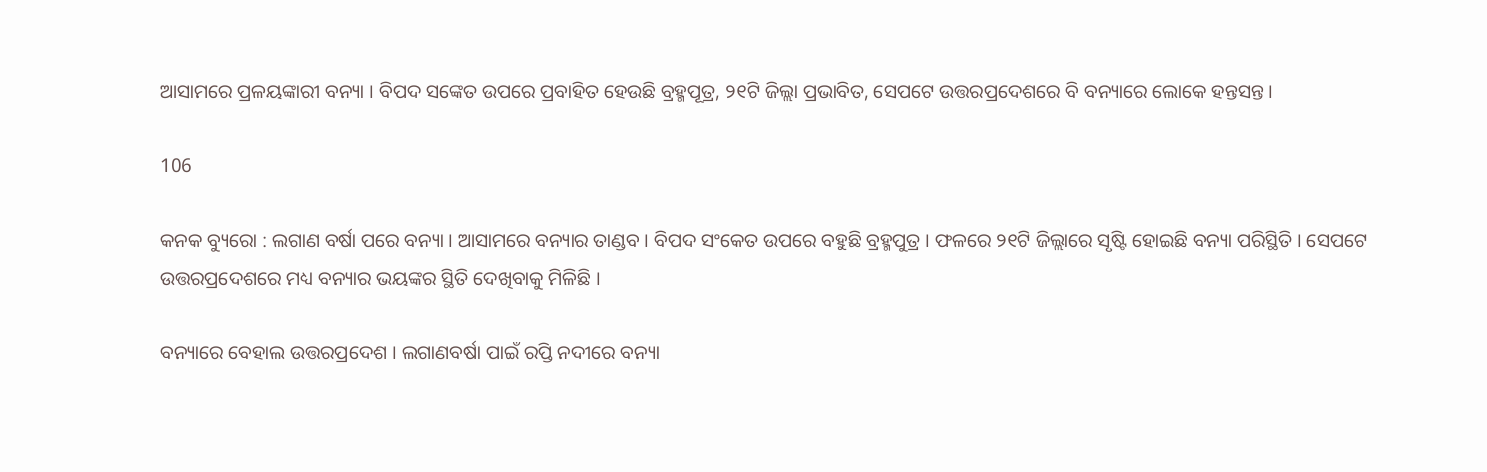ଆସାମରେ ପ୍ରଳୟଙ୍କାରୀ ବନ୍ୟା । ବିପଦ ସଙ୍କେତ ଉପରେ ପ୍ରବାହିତ ହେଉଛି ବ୍ରହ୍ମପୂତ୍ର, ୨୧ଟି ଜିଲ୍ଲା ପ୍ରଭାବିତ, ସେପଟେ ଉତ୍ତରପ୍ରଦେଶରେ ବି ବନ୍ୟାରେ ଲୋକେ ହନ୍ତସନ୍ତ ।

106

କନକ ବ୍ୟୁରୋ : ଲଗାଣ ବର୍ଷା ପରେ ବନ୍ୟା । ଆସାମରେ ବନ୍ୟାର ତାଣ୍ଡବ । ବିପଦ ସଂକେତ ଉପରେ ବହୁଛି ବ୍ରହ୍ମପୁତ୍ର । ଫଳରେ ୨୧ଟି ଜିଲ୍ଲାରେ ସୃଷ୍ଟି ହୋଇଛି ବନ୍ୟା ପରିସ୍ଥିତି । ସେପଟେ ଉତ୍ତରପ୍ରଦେଶରେ ମଧ୍ୟ ବନ୍ୟାର ଭୟଙ୍କର ସ୍ଥିତି ଦେଖିବାକୁ ମିଳିଛି ।

ବନ୍ୟାରେ ବେହାଲ ଉତ୍ତରପ୍ରଦେଶ । ଲଗାଣବର୍ଷା ପାଇଁ ରପ୍ତି ନଦୀରେ ବନ୍ୟା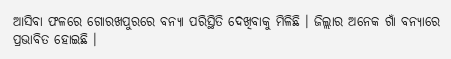ଆସିବା ଫଳରେ ଗୋରଖପୁରରେ ବନ୍ୟା ପରିସ୍ଥିତି ଦେଖିବାକୁ ମିଳିଛି । ଜିଲ୍ଲାର ଅନେକ ଗାଁ ବନ୍ୟାରେ ପ୍ରଭାବିତ ହୋଇଛି ।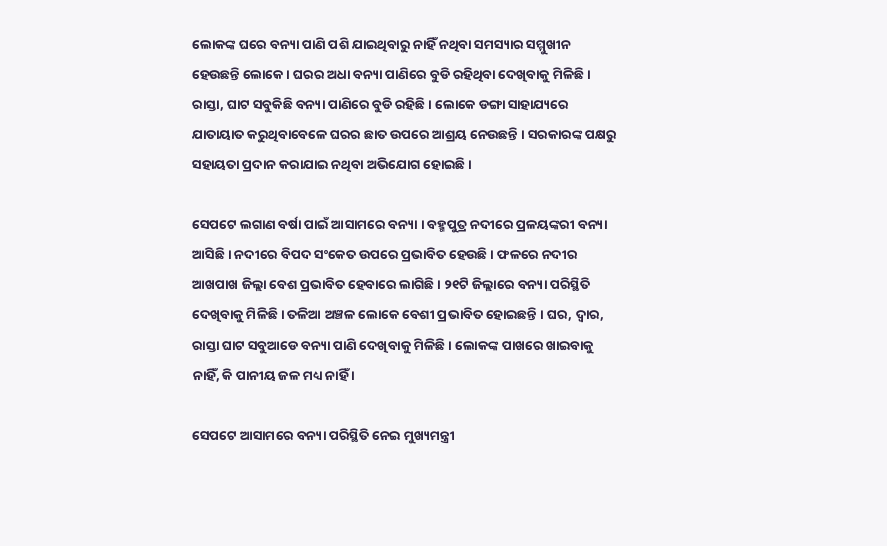ଲୋକଙ୍କ ଘରେ ବନ୍ୟା ପାଣି ପଶି ଯାଇଥିବାରୁ ନାହିଁ ନଥିବା ସମସ୍ୟାର ସମ୍ମୁଖୀନ ହେଉଛନ୍ତି ଲୋକେ । ଘରର ଅଧା ବନ୍ୟା ପାଣିରେ ବୁଡି ରହିଥିବା ଦେଖିବାକୁ ମିଳିଛି । ରାସ୍ତା, ଘାଟ ସବୁକିଛି ବନ୍ୟା ପାଣିରେ ବୁଡି ରହିଛି । ଲୋକେ ଡଙ୍ଗା ସାହାଯ୍ୟରେ ଯାତାୟାତ କରୁଥିବାବେଳେ ଘରର ଛାତ ଉପରେ ଆଶ୍ରୟ ନେଉଛନ୍ତି । ସରକାରଙ୍କ ପକ୍ଷରୁ ସହାୟତା ପ୍ରଦାନ କରାଯାଇ ନଥିବା ଅଭିଯୋଗ ହୋଇଛି ।

ସେପଟେ ଲଗାଣ ବର୍ଷା ପାଇଁ ଆସାମରେ ବନ୍ୟା । ବହ୍ମପୁତ୍ର ନଦୀରେ ପ୍ରଳୟଙ୍କରୀ ବନ୍ୟା ଆସିଛି । ନଦୀରେ ବିପଦ ସଂକେତ ଉପରେ ପ୍ରଭାବିତ ହେଉଛି । ଫଳରେ ନଦୀର ଆଖପାଖ ଜିଲ୍ଲା ବେଶ ପ୍ରଭାବିତ ହେବାରେ ଲାଗିଛି । ୨୧ଟି ଜିଲ୍ଲାରେ ବନ୍ୟା ପରିସ୍ଥିତି ଦେଖିବାକୁ ମିଳିଛି । ତଳିଆ ଅଞ୍ଚଳ ଲୋକେ ବେଶୀ ପ୍ରଭାବିତ ହୋଇଛନ୍ତି । ଘର, ଦ୍ୱାର, ରାସ୍ତା ଘାଟ ସବୁଆଡେ ବନ୍ୟା ପାଣି ଦେଖିବାକୁ ମିଳିଛି । ଲୋକଙ୍କ ପାଖରେ ଖାଇବାକୁ ନାହିଁ, କି ପାନୀୟ ଜଳ ମଧ୍ୟ ନାହିଁ ।

ସେପଟେ ଆସାମରେ ବନ୍ୟା ପରିସ୍ଥିତି ନେଇ ମୁଖ୍ୟମନ୍ତ୍ରୀ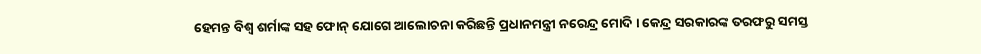ହେମନ୍ତ ବିଶ୍ୱ ଶର୍ମାଙ୍କ ସହ ଫୋନ୍ ଯୋଗେ ଆଲୋଚନା କରିଛନ୍ତି ପ୍ରଧାନମନ୍ତ୍ରୀ ନରେନ୍ଦ୍ର ମୋଦି । କେନ୍ଦ୍ର ସରକାରଙ୍କ ତରଫରୁ ସମସ୍ତ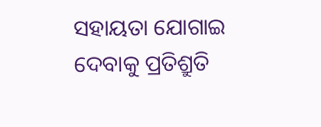ସହାୟତା ଯୋଗାଇ ଦେବାକୁ ପ୍ରତିଶ୍ରୁତି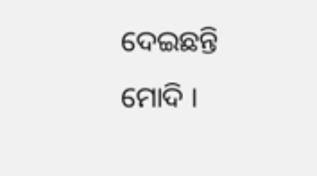ଦେଇଛନ୍ତି ମୋଦି ।